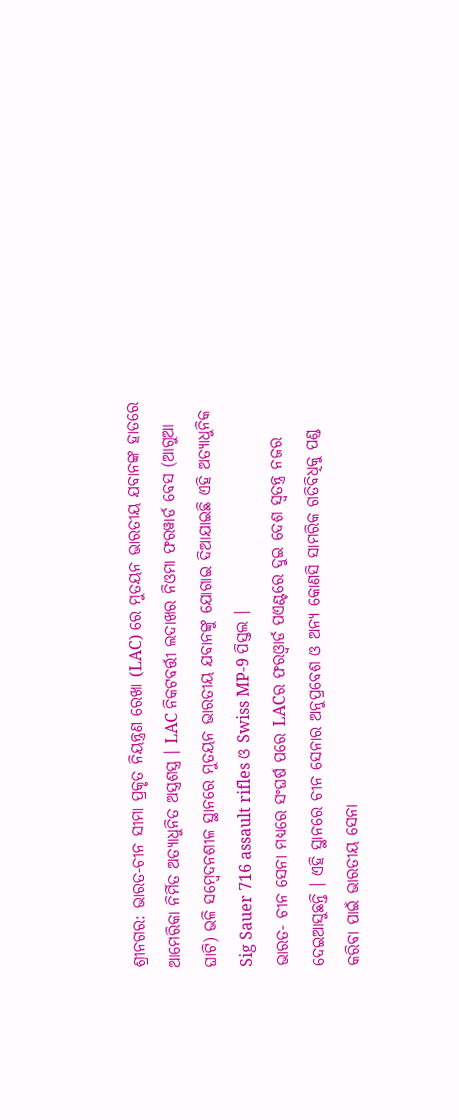ଶ୍ରୀନଗର: ଭାରତ-ଚୀନ ସୀମା ପ୍ରକୃତ ନିୟନ୍ତ୍ରଣ ରେଖା (LAC) ରେ ମୁତୟନ ଭାରତୀୟ ଯବାନଙ୍କ ହାତରେ ଆମେରିକା ନିର୍ମିତ ଅତ୍ୟାଧୁନିତ ଅସ୍ତ୍ରଶସ୍ତ୍ର । LAC ନିକଟବର୍ତ୍ତୀ ଲଦାଖର ନିଓମା ଫରୱାର୍ଡ ବେସ (ଆଗୁଆ ଘାଟି) ଭଳି ସମ୍ବେଦନଶୀଳ ସ୍ଥାନରେ ମୁତୟନ ଭାରତୀୟ ଯବାନଙ୍କୁ ଯୋଗାଇ ଦିଆଯାଇଛି ଏହି ଅତ୍ୟାଧୁନିକ Sig Sauer 716 assault rifles ଓ Swiss MP-9 ପିସ୍ତଲ ।
ଭାରତ- ଚୀନ ସେନା ମଧ୍ୟରେ ସଂଘର୍ଷ ପରେ LACର ଫରଓ୍ବାର୍ଡ ପଏଣ୍ଟରେ ଦୁଇ ଦେଶ ସ୍ବତନ୍ତ୍ର ନଜର ଦେଇଆସୁଛନ୍ତି । ଏହି ସ୍ଥାନରେ ଚୀନ ସେନାର ଅନୁପ୍ରବେଶ ଓ ଅନ୍ୟ କୋଣସି ସାମରିକ ଗତିବିଧିକୁ ପଣ୍ଡ କରିବା ପାଇଁ ଭାରତୀୟ ସେନା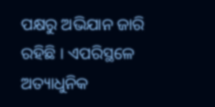ପକ୍ଷରୁ ଅଭିଯାନ ଜାରି ରହିଛି । ଏପରିସ୍ଥଳେ ଅତ୍ୟାଧୁନିକ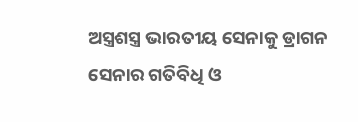ଅସ୍ତ୍ରଶସ୍ତ୍ର ଭାରତୀୟ ସେନାକୁ ଡ୍ରାଗନ ସେନାର ଗତିବିଧି ଓ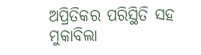ଅପ୍ରିତିକର ପରିସ୍ଥିତି ସହ ମୁକାବିଲା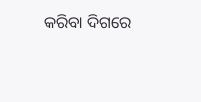କରିବା ଦିଗରେ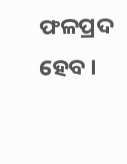ଫଳପ୍ରଦ ହେବ ।